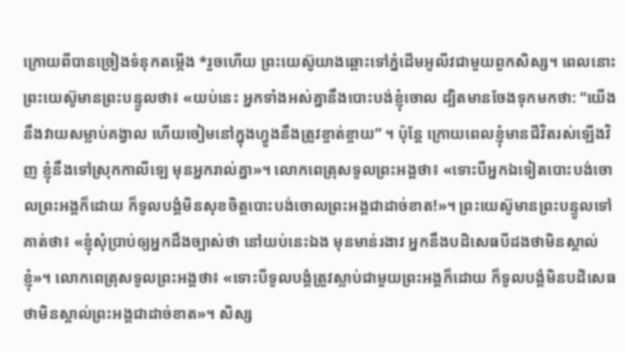ក្រោយពីបានច្រៀងទំនុកតម្កើង *រួចហើយ ព្រះយេស៊ូយាងឆ្ពោះទៅភ្នំដើមអូលីវជាមួយពួកសិស្ស។ ពេលនោះ ព្រះយេស៊ូមានព្រះបន្ទូលថា៖ «យប់នេះ អ្នកទាំងអស់គ្នានឹងបោះបង់ខ្ញុំចោល ដ្បិតមានចែងទុកមកថា: “យើងនឹងវាយសម្លាប់គង្វាល ហើយចៀមនៅក្នុងហ្វូងនឹងត្រូវខ្ចាត់ខ្ចាយ” ។ ប៉ុន្តែ ក្រោយពេលខ្ញុំមានជីវិតរស់ឡើងវិញ ខ្ញុំនឹងទៅស្រុកកាលីឡេ មុនអ្នករាល់គ្នា»។ លោកពេត្រុសទូលព្រះអង្គថា៖ «ទោះបីអ្នកឯទៀតបោះបង់ចោលព្រះអង្គក៏ដោយ ក៏ទូលបង្គំមិនសុខចិត្តបោះបង់ចោលព្រះអង្គជាដាច់ខាត!»។ ព្រះយេស៊ូមានព្រះបន្ទូលទៅគាត់ថា៖ «ខ្ញុំសុំប្រាប់ឲ្យអ្នកដឹងច្បាស់ថា នៅយប់នេះឯង មុនមាន់រងាវ អ្នកនឹងបដិសេធបីដងថាមិនស្គាល់ខ្ញុំ»។ លោកពេត្រុសទូលព្រះអង្គថា៖ «ទោះបីទូលបង្គំត្រូវស្លាប់ជាមួយព្រះអង្គក៏ដោយ ក៏ទូលបង្គំមិនបដិសេធថាមិនស្គាល់ព្រះអង្គជាដាច់ខាត»។ សិស្ស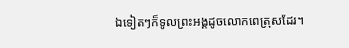ឯទៀតៗក៏ទូលព្រះអង្គដូចលោកពេត្រុសដែរ។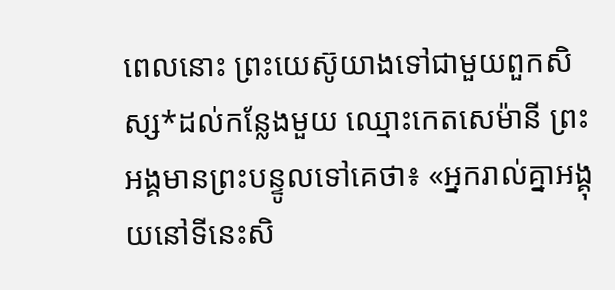ពេលនោះ ព្រះយេស៊ូយាងទៅជាមួយពួកសិស្ស*ដល់កន្លែងមួយ ឈ្មោះកេតសេម៉ានី ព្រះអង្គមានព្រះបន្ទូលទៅគេថា៖ «អ្នករាល់គ្នាអង្គុយនៅទីនេះសិ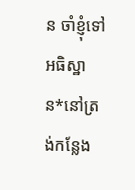ន ចាំខ្ញុំទៅអធិស្ឋាន*នៅត្រង់កន្លែង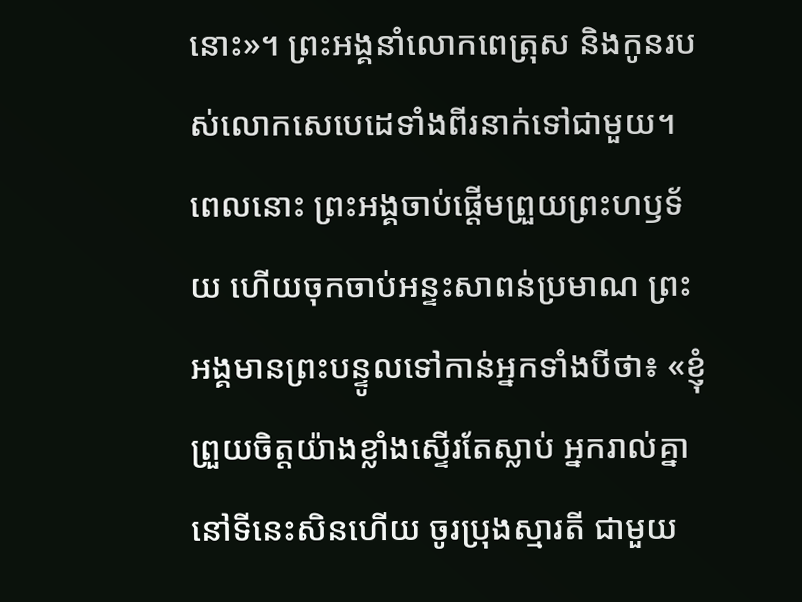នោះ»។ ព្រះអង្គនាំលោកពេត្រុស និងកូនរបស់លោកសេបេដេទាំងពីរនាក់ទៅជាមួយ។ ពេលនោះ ព្រះអង្គចាប់ផ្ដើមព្រួយព្រះហឫទ័យ ហើយចុកចាប់អន្ទះសាពន់ប្រមាណ ព្រះអង្គមានព្រះបន្ទូលទៅកាន់អ្នកទាំងបីថា៖ «ខ្ញុំព្រួយចិត្តយ៉ាងខ្លាំងស្ទើរតែស្លាប់ អ្នករាល់គ្នានៅទីនេះសិនហើយ ចូរប្រុងស្មារតី ជាមួយ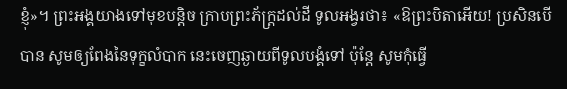ខ្ញុំ»។ ព្រះអង្គយាងទៅមុខបន្ដិច ក្រាបព្រះភ័ក្ត្រដល់ដី ទូលអង្វរថា៖ «ឱព្រះបិតាអើយ! ប្រសិនបើបាន សូមឲ្យពែងនៃទុក្ខលំបាក នេះចេញឆ្ងាយពីទូលបង្គំទៅ ប៉ុន្តែ សូមកុំធ្វើ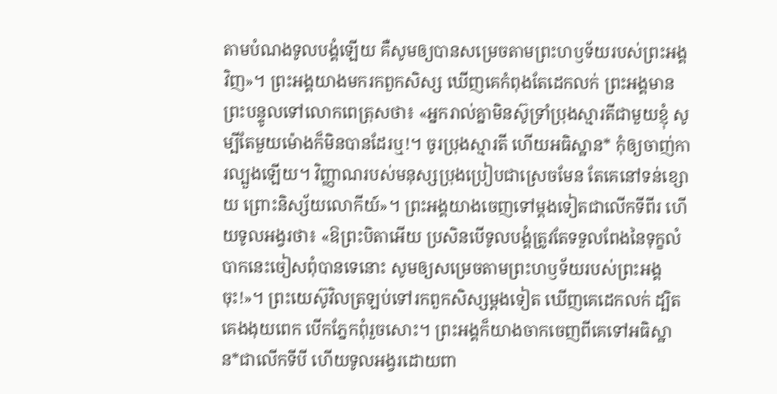តាមបំណងទូលបង្គំឡើយ គឺសូមឲ្យបានសម្រេចតាមព្រះហឫទ័យរបស់ព្រះអង្គវិញ»។ ព្រះអង្គយាងមករកពួកសិស្ស ឃើញគេកំពុងតែដេកលក់ ព្រះអង្គមានព្រះបន្ទូលទៅលោកពេត្រុសថា៖ «អ្នករាល់គ្នាមិនស៊ូទ្រាំប្រុងស្មារតីជាមួយខ្ញុំ សូម្បីតែមួយម៉ោងក៏មិនបានដែរឬ!។ ចូរប្រុងស្មារតី ហើយអធិស្ឋាន* កុំឲ្យចាញ់ការល្បួងឡើយ។ វិញ្ញាណរបស់មនុស្សប្រុងប្រៀបជាស្រេចមែន តែគេនៅទន់ខ្សោយ ព្រោះនិស្ស័យលោកីយ៍»។ ព្រះអង្គយាងចេញទៅម្ដងទៀតជាលើកទីពីរ ហើយទូលអង្វរថា៖ «ឱព្រះបិតាអើយ ប្រសិនបើទូលបង្គំត្រូវតែទទួលពែងនៃទុក្ខលំបាកនេះចៀសពុំបានទេនោះ សូមឲ្យសម្រេចតាមព្រះហឫទ័យរបស់ព្រះអង្គចុះ!»។ ព្រះយេស៊ូវិលត្រឡប់ទៅរកពួកសិស្សម្ដងទៀត ឃើញគេដេកលក់ ដ្បិតគេងងុយពេក បើកភ្នែកពុំរួចសោះ។ ព្រះអង្គក៏យាងចាកចេញពីគេទៅអធិស្ឋាន*ជាលើកទីបី ហើយទូលអង្វរដោយពា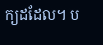ក្យដដែល។ ប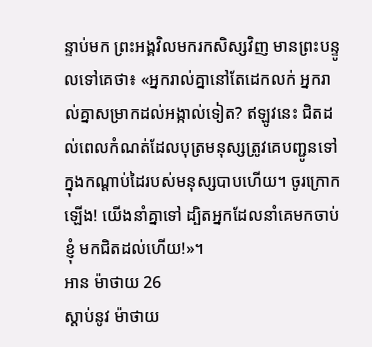ន្ទាប់មក ព្រះអង្គវិលមករកសិស្សវិញ មានព្រះបន្ទូលទៅគេថា៖ «អ្នករាល់គ្នានៅតែដេកលក់ អ្នករាល់គ្នាសម្រាកដល់អង្កាល់ទៀត? ឥឡូវនេះ ជិតដល់ពេលកំណត់ដែលបុត្រមនុស្សត្រូវគេបញ្ជូនទៅក្នុងកណ្ដាប់ដៃរបស់មនុស្សបាបហើយ។ ចូរក្រោកឡើង! យើងនាំគ្នាទៅ ដ្បិតអ្នកដែលនាំគេមកចាប់ខ្ញុំ មកជិតដល់ហើយ!»។
អាន ម៉ាថាយ 26
ស្ដាប់នូវ ម៉ាថាយ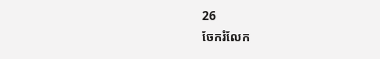26
ចែករំលែក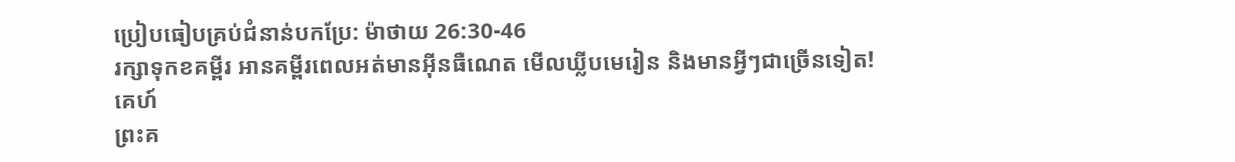ប្រៀបធៀបគ្រប់ជំនាន់បកប្រែ: ម៉ាថាយ 26:30-46
រក្សាទុកខគម្ពីរ អានគម្ពីរពេលអត់មានអ៊ីនធឺណេត មើលឃ្លីបមេរៀន និងមានអ្វីៗជាច្រើនទៀត!
គេហ៍
ព្រះគ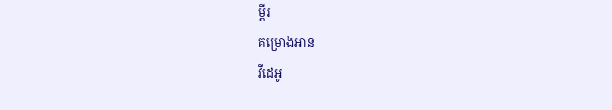ម្ពីរ
គម្រោងអាន
វីដេអូ